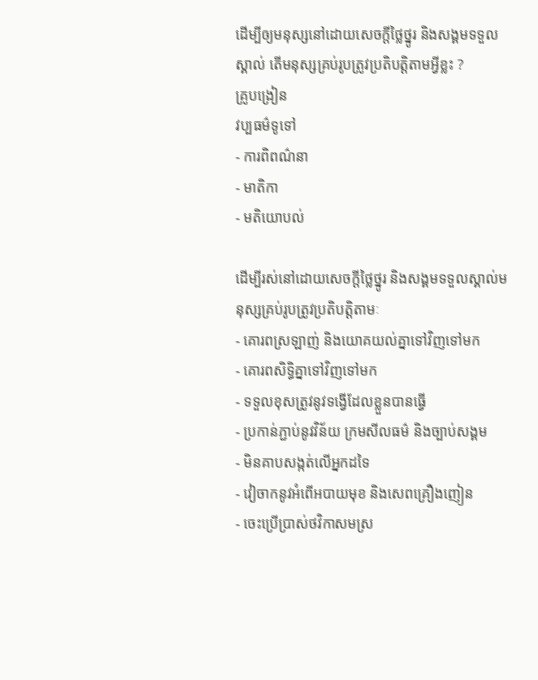ដើម្បីឲ្យមនុស្សនៅដោយសេចក្តីថ្លៃថ្នូរ និងសង្គមទទួលស្គាល់ តើមនុស្សគ្រប់រូបត្រូវប្រតិបត្តិតាមអ្វីខ្លះ ?
គ្រូបង្រៀន
វប្បធម៌ទូទៅ
- ការពិពណ៌នា
- មាតិកា
- មតិយោបល់

ដើម្បីរស់នៅដោយសេចក្តីថ្លៃថ្នូរ និងសង្គមទទួលស្គាល់មនុស្សគ្រប់រូបត្រូវប្រតិបត្តិតាមៈ
- គោរពស្រឡាញ់ និងយោគយល់គ្នាទៅវិញទៅមក
- គោរពសិទ្ធិគ្នាទៅវិញទៅមក
- ទទួលខុសត្រូវនូវទង្វើដែលខ្លួនបានធ្វើ
- ប្រកាន់ភ្ជាប់នូវវិន័យ ក្រមសីលធម៌ និងច្បាប់សង្គម
- មិនគាបសង្កត់លើអ្នកដទៃ
- វៀចាកនូវអំពើអបាយមុខ និងសេពគ្រឿងញៀន
- ចេះប្រើប្រាស់ថវិកាសមស្រ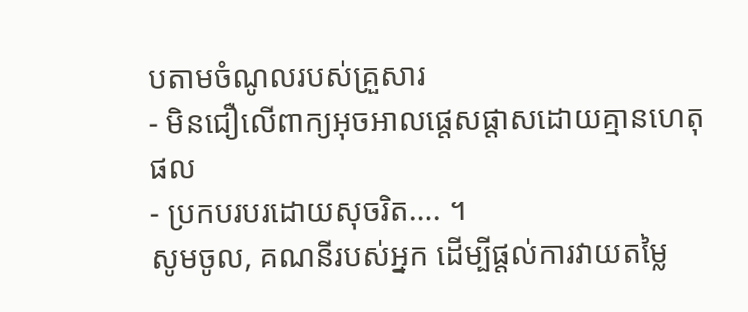បតាមចំណូលរបស់គ្រួសារ
- មិនជឿលើពាក្យអុចអាលផ្តេសផ្តាសដោយគ្មានហេតុផល
- ប្រកបរបរដោយសុចរិត…. ។
សូមចូល, គណនីរបស់អ្នក ដើម្បីផ្តល់ការវាយតម្លៃ